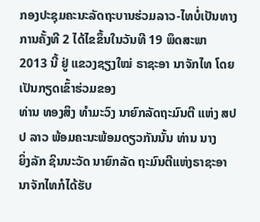ກອງປະຊຸມຄະນະລັດຖະບານຮ່ວມລາວ-ໄທບໍ່ເປັນທາງ
ການຄັ້ງທີ 2 ໄດ້ໄຂຂຶ້ນໃນວັນທີ 19 ພຶດສະພາ 2013 ນີ້ ຢູ່ ແຂວງຊຽງໃໝ່ ຣາຊະອາ ນາຈັກໄທ ໂດຍເປັນກຽດເຂົ້າຮ່ວມຂອງ
ທ່ານ ທອງສິງ ທໍາມະວົງ ນາຍົກລັດຖະມົນຕີ ແຫ່ງ ສປປ ລາວ ພ້ອມຄະນະພ້ອມດຽວກັນນັ້ນ ທ່ານ ນາງ
ຍິ່ງລັກ ຊິນນະວັດ ນາຍົກລັດ ຖະມົນຕີແຫ່ງຣາຊະອານາຈັກໄທກໍໄດ້ຮັບ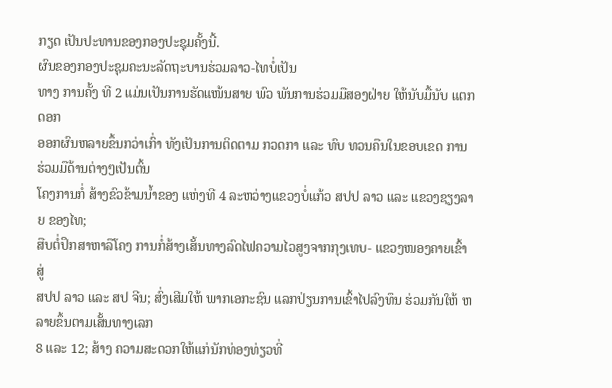ກຽດ ເປັນປະທານຂອງກອງປະຊຸມຄັ້ງນີ້.
ຜົນຂອງກອງປະຊຸມຄະນະລັດຖະບານຮ່ວມລາວ-ໄທບໍ່ເປັນ
ທາງ ການຄັ້ງ ທີ 2 ແມ່ນເປັນການຮັດແໜ້ນສາຍ ພົວ ພັນການຮ່ວມມືສອງຝ່າຍ ໃຫ້ນັບມື້ນັບ ແຕກດອກ
ອອກຜົນຫລາຍຂຶ້ນກວ່າເກົ່າ ທັງເປັນການຕິດຕາມ ກວດກາ ແລະ ທົບ ທວນຄືນໃນຂອບເຂດ ການຮ່ວມມືດ້ານຕ່າງໆເປັນຕົ້ນ
ໂຄງການກໍ່ ສ້າງຂົວຂ້າມນ້ຳຂອງ ແຫ່ງທີ 4 ລະຫວ່າງແຂວງບໍ່ແກ້ວ ສປປ ລາວ ແລະ ແຂວງຊຽງລາຍ ຂອງໄທ;
ສືບຕໍ່ປຶກສາຫາລືໂຄງ ການກໍ່ສ້າງເສັ້ນທາງລົດໄຟຄວາມໄວສູງຈາກກຸງເທບ- ແຂວງໜອງຄາຍເຂົ້າສູ່
ສປປ ລາວ ແລະ ສປ ຈີນ; ສົ່ງເສີມໃຫ້ ພາກເອກະຊົນ ແລກປ່ຽນການເຂົ້າໄປລົງທຶນ ຮ່ວມກັນໃຫ້ ຫລາຍຂຶ້ນຕາມເສັ້ນທາງເລກ
8 ແລະ 12; ສ້າງ ຄວາມສະດວກໃຫ້ແກ່ນັກທ່ອງທ່ຽວທີ່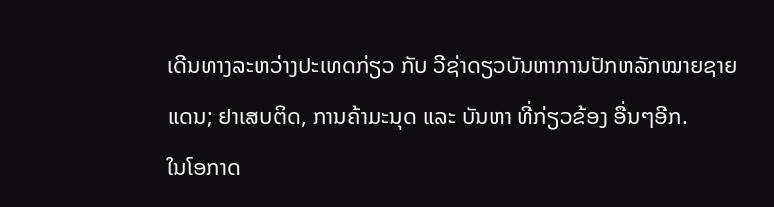ເດີນທາງລະຫວ່າງປະເທດກ່ຽວ ກັບ ວີຊ່າດຽວບັນຫາການປັກຫລັກໝາຍຊາຍ
ແດນ; ຢາເສບຕິດ, ການຄ້າມະນຸດ ແລະ ບັນຫາ ທີ່ກ່ຽວຂ້ອງ ອື່ນໆອີກ.
ໃນໂອກາດ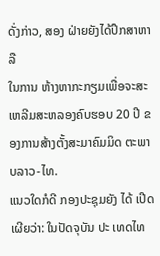ດັ່ງກ່າວ, ສອງ ຝ່າຍຍັງໄດ້ປຶກສາຫາລື
ໃນການ ຫ້າງຫາກະກຽມເພື່ອຈະສະ ເຫລີມສະຫລອງຄົບຮອບ 20 ປີ ຂອງການສ້າງຕັ້ງສະມາຄົມມິດ ຕະພາບລາວ-ໄທ.
ແນວໃດກໍດີ ກອງປະຊຸມຍັງ ໄດ້ ເປີດເຜີຍວ່າ: ໃນປັດຈຸບັນ ປະ ເທດໄທ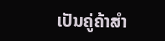ເປັນຄູ່ຄ້າສໍາ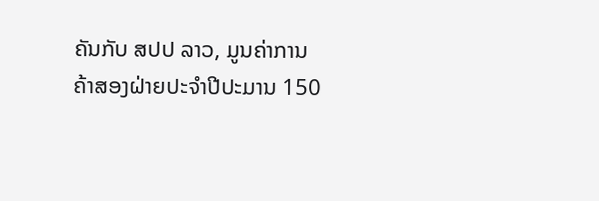ຄັນກັບ ສປປ ລາວ, ມູນຄ່າການ
ຄ້າສອງຝ່າຍປະຈຳປີປະມານ 150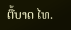ຕື້ບາດ ໄທ.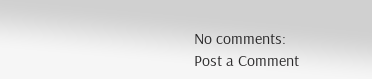No comments:
Post a Comment